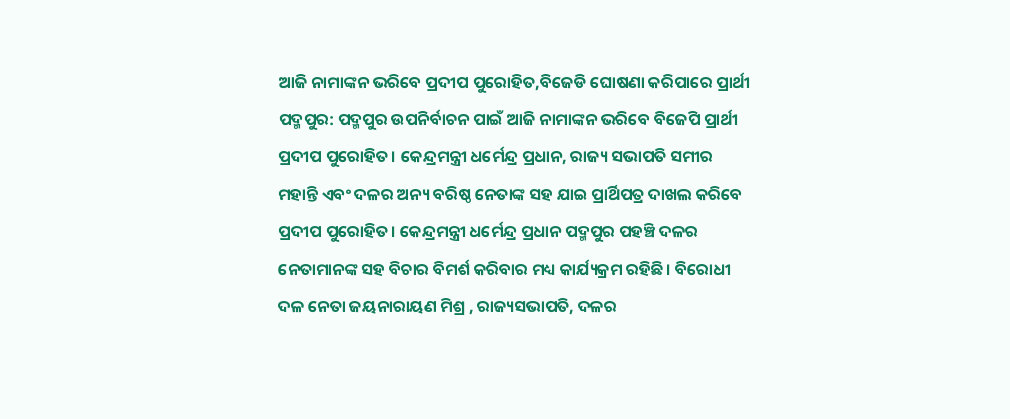ଆଜି ନାମାଙ୍କନ ଭରିବେ ପ୍ରଦୀପ ପୁରୋହିତ,ବିଜେଡି ଘୋଷଣା କରିପାରେ ପ୍ରାର୍ଥୀ
ପଦ୍ମପୁର: ପଦ୍ମପୁର ଉପନିର୍ବାଚନ ପାଇଁ ଆଜି ନାମାଙ୍କନ ଭରିବେ ବିଜେପି ପ୍ରାର୍ଥୀ ପ୍ରଦୀପ ପୁରୋହିତ। କେନ୍ଦ୍ରମନ୍ତ୍ରୀ ଧର୍ମେନ୍ଦ୍ର ପ୍ରଧାନ, ରାଜ୍ୟ ସଭାପତି ସମୀର ମହାନ୍ତି ଏବଂ ଦଳର ଅନ୍ୟ ବରିଷ୍ଠ ନେତାଙ୍କ ସହ ଯାଇ ପ୍ରାର୍ଥିପତ୍ର ଦାଖଲ କରିବେ ପ୍ରଦୀପ ପୁରୋହିତ। କେନ୍ଦ୍ରମନ୍ତ୍ରୀ ଧର୍ମେନ୍ଦ୍ର ପ୍ରଧାନ ପଦ୍ମପୁର ପହଞ୍ଚି ଦଳର ନେତାମାନଙ୍କ ସହ ବିଚାର ବିମର୍ଶ କରିବାର ମଧ୍ୟ କାର୍ଯ୍ୟକ୍ରମ ରହିଛି। ବିରୋଧୀ ଦଳ ନେତା ଜୟନାରାୟଣ ମିଶ୍ର , ରାଜ୍ୟସଭାପତି, ଦଳର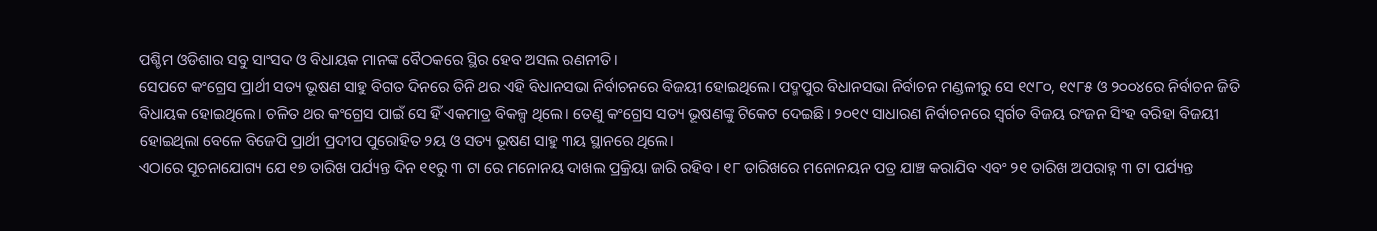ପଶ୍ଚିମ ଓଡିଶାର ସବୁ ସାଂସଦ ଓ ବିଧାୟକ ମାନଙ୍କ ବୈଠକରେ ସ୍ଥିର ହେବ ଅସଲ ରଣନୀତି।
ସେପଟେ କଂଗ୍ରେସ ପ୍ରାର୍ଥୀ ସତ୍ୟ ଭୂଷଣ ସାହୁ ବିଗତ ଦିନରେ ତିନି ଥର ଏହି ବିଧାନସଭା ନିର୍ବାଚନରେ ବିଜୟୀ ହୋଇଥିଲେ। ପଦ୍ମପୁର ବିଧାନସଭା ନିର୍ବାଚନ ମଣ୍ଡଳୀରୁ ସେ ୧୯୮୦, ୧୯୮୫ ଓ ୨୦୦୪ରେ ନିର୍ବାଚନ ଜିତି ବିଧାୟକ ହୋଇଥିଲେ। ଚଳିତ ଥର କଂଗ୍ରେସ ପାଇଁ ସେ ହିଁ ଏକମାତ୍ର ବିକଳ୍ପ ଥିଲେ। ତେଣୁ କଂଗ୍ରେସ ସତ୍ୟ ଭୂଷଣଙ୍କୁ ଟିକେଟ ଦେଇଛି। ୨୦୧୯ ସାଧାରଣ ନିର୍ବାଚନରେ ସ୍ବର୍ଗତ ବିଜୟ ରଂଜନ ସିଂହ ବରିହା ବିଜୟୀ ହୋଇଥିଲା ବେଳେ ବିଜେପି ପ୍ରାର୍ଥୀ ପ୍ରଦୀପ ପୁରୋହିତ ୨ୟ ଓ ସତ୍ୟ ଭୂଷଣ ସାହୁ ୩ୟ ସ୍ଥାନରେ ଥିଲେ।
ଏଠାରେ ସୂଚନାଯୋଗ୍ୟ ଯେ ୧୭ ତାରିଖ ପର୍ଯ୍ୟନ୍ତ ଦିନ ୧୧ରୁ ୩ ଟା ରେ ମନୋନୟ ଦାଖଲ ପ୍ରକ୍ରିୟା ଜାରି ରହିବ। ୧୮ ତାରିଖରେ ମନୋନୟନ ପତ୍ର ଯାଞ୍ଚ କରାଯିବ ଏବଂ ୨୧ ତାରିଖ ଅପରାହ୍ନ ୩ ଟା ପର୍ଯ୍ୟନ୍ତ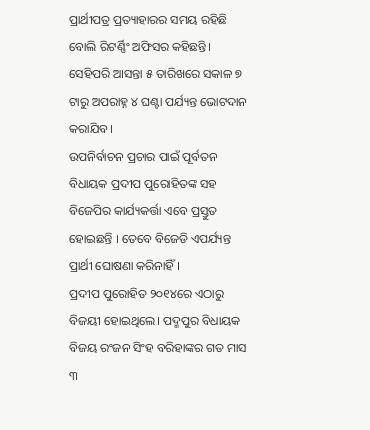ପ୍ରାର୍ଥୀପତ୍ର ପ୍ରତ୍ୟାହାରର ସମୟ ରହିଛି ବୋଲି ରିଟର୍ଣ୍ଣିଂ ଅଫିସର କହିଛନ୍ତି। ସେହିପରି ଆସନ୍ତା ୫ ତାରିଖରେ ସକାଳ ୭ ଟାରୁ ଅପରାହ୍ନ ୪ ଘଣ୍ଟା ପର୍ଯ୍ୟନ୍ତ ଭୋଟଦାନ କରାଯିବ।
ଉପନିର୍ବାଚନ ପ୍ରଚାର ପାଇଁ ପୂର୍ବତନ ବିଧାୟକ ପ୍ରଦୀପ ପୁରୋହିତଙ୍କ ସହ ବିଜେପିର କାର୍ଯ୍ୟକର୍ତ୍ତା ଏବେ ପ୍ରସ୍ତୁତ ହୋଇଛନ୍ତି । ତେବେ ବିଜେଡି ଏପର୍ଯ୍ୟନ୍ତ ପ୍ରାର୍ଥୀ ଘୋଷଣା କରିନାହିଁ ।
ପ୍ରଦୀପ ପୁରୋହିତ ୨୦୧୪ରେ ଏଠାରୁ ବିଜୟୀ ହୋଇଥିଲେ। ପଦ୍ମପୁର ବିଧାୟକ ବିଜୟ ରଂଜନ ସିଂହ ବରିହାଙ୍କର ଗତ ମାସ ୩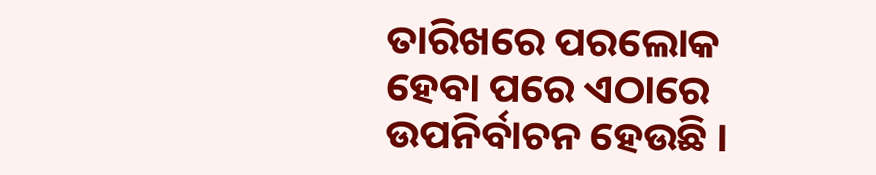ତାରିଖରେ ପରଲୋକ ହେବା ପରେ ଏଠାରେ ଉପନିର୍ବାଚନ ହେଉଛି ।